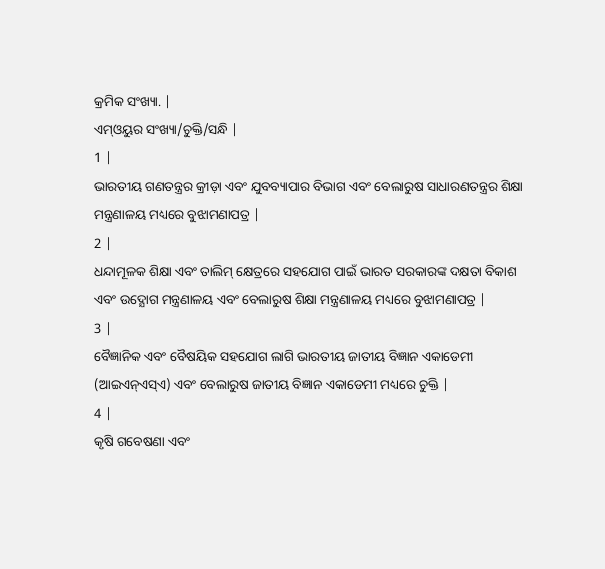କ୍ରମିକ ସଂଖ୍ୟା. |
ଏମ୍ଓୟୁର ସଂଖ୍ୟା/ଚୁକ୍ତି/ସନ୍ଧି |
1 |
ଭାରତୀୟ ଗଣତନ୍ତ୍ରର କ୍ରୀଡ଼ା ଏବଂ ଯୁବବ୍ୟାପାର ବିଭାଗ ଏବଂ ବେଲାରୁଷ ସାଧାରଣତନ୍ତ୍ରର ଶିକ୍ଷା ମନ୍ତ୍ରଣାଳୟ ମଧ୍ୟରେ ବୁଝାମଣାପତ୍ର |
2 |
ଧନ୍ଦାମୂଳକ ଶିକ୍ଷା ଏବଂ ତାଲିମ୍ କ୍ଷେତ୍ରରେ ସହଯୋଗ ପାଇଁ ଭାରତ ସରକାରଙ୍କ ଦକ୍ଷତା ବିକାଶ ଏବଂ ଉଦ୍ଯୋଗ ମନ୍ତ୍ରଣାଳୟ ଏବଂ ବେଲାରୁଷ ଶିକ୍ଷା ମନ୍ତ୍ରଣାଳୟ ମଧ୍ୟରେ ବୁଝାମଣାପତ୍ର |
3 |
ବୈଜ୍ଞାନିକ ଏବଂ ବୈଷୟିକ ସହଯୋଗ ଲାଗି ଭାରତୀୟ ଜାତୀୟ ବିଜ୍ଞାନ ଏକାଡେମୀ (ଆଇଏନ୍ଏସ୍ଏ) ଏବଂ ବେଲାରୁଷ ଜାତୀୟ ବିଜ୍ଞାନ ଏକାଡେମୀ ମଧ୍ୟରେ ଚୁକ୍ତି |
4 |
କୃଷି ଗବେଷଣା ଏବଂ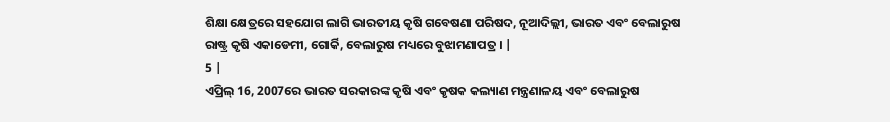ଶିକ୍ଷା କ୍ଷେତ୍ରରେ ସହଯୋଗ ଲାଗି ଭାରତୀୟ କୃଷି ଗବେଷଣା ପରିଷଦ, ନୂଆଦିଲ୍ଲୀ, ଭାରତ ଏବଂ ବେଲାରୁଷ ରାଷ୍ଟ୍ର କୃଷି ଏକାଡେମୀ, ଗୋର୍କି, ବେଲାରୁଷ ମଧ୍ୟରେ ବୁଝାମଣାପତ୍ର । |
5 |
ଏପ୍ରିଲ୍ 16, 2007ରେ ଭାରତ ସରକାରଙ୍କ କୃଷି ଏବଂ କୃଷକ କଲ୍ୟାଣ ମନ୍ତ୍ରଣାଳୟ ଏବଂ ବେଲାରୁଷ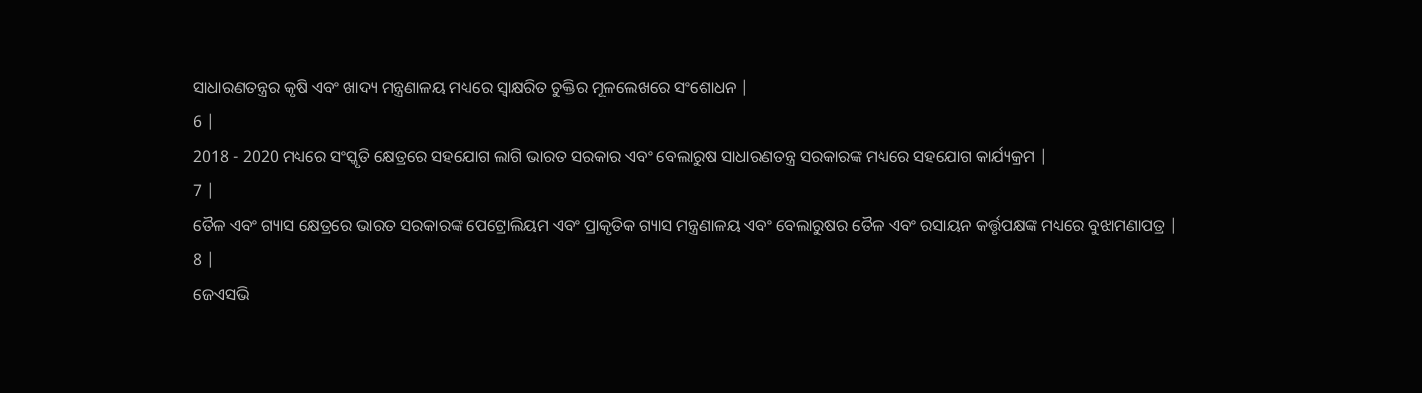ସାଧାରଣତନ୍ତ୍ରର କୃଷି ଏବଂ ଖାଦ୍ୟ ମନ୍ତ୍ରଣାଳୟ ମଧ୍ୟରେ ସ୍ୱାକ୍ଷରିତ ଚୁକ୍ତିର ମୂଳଲେଖରେ ସଂଶୋଧନ |
6 |
2018 - 2020 ମଧ୍ୟରେ ସଂସ୍କୃତି କ୍ଷେତ୍ରରେ ସହଯୋଗ ଲାଗି ଭାରତ ସରକାର ଏବଂ ବେଲାରୁଷ ସାଧାରଣତନ୍ତ୍ର ସରକାରଙ୍କ ମଧ୍ୟରେ ସହଯୋଗ କାର୍ଯ୍ୟକ୍ରମ |
7 |
ତୈଳ ଏବଂ ଗ୍ୟାସ କ୍ଷେତ୍ରରେ ଭାରତ ସରକାରଙ୍କ ପେଟ୍ରୋଲିୟମ ଏବଂ ପ୍ରାକୃତିକ ଗ୍ୟାସ ମନ୍ତ୍ରଣାଳୟ ଏବଂ ବେଲାରୁଷର ତୈଳ ଏବଂ ରସାୟନ କର୍ତ୍ତୃପକ୍ଷଙ୍କ ମଧ୍ୟରେ ବୁଝାମଣାପତ୍ର |
8 |
ଜେଏସଭି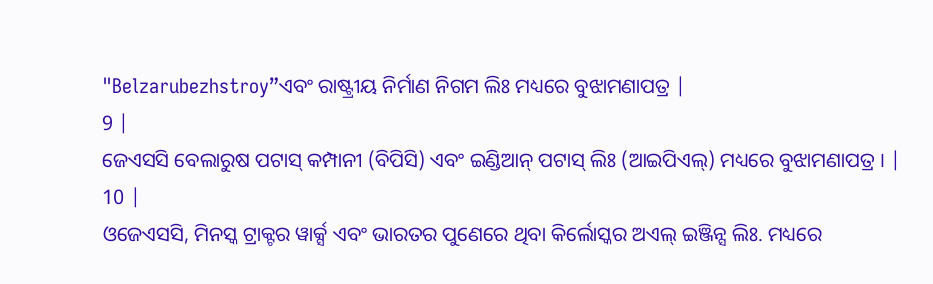"Belzarubezhstroy”ଏବଂ ରାଷ୍ଟ୍ରୀୟ ନିର୍ମାଣ ନିଗମ ଲିଃ ମଧ୍ୟରେ ବୁଝାମଣାପତ୍ର |
9 |
ଜେଏସସି ବେଲାରୁଷ ପଟାସ୍ କମ୍ପାନୀ (ବିପିସି) ଏବଂ ଇଣ୍ଡିଆନ୍ ପଟାସ୍ ଲିଃ (ଆଇପିଏଲ୍) ମଧ୍ୟରେ ବୁଝାମଣାପତ୍ର । |
10 |
ଓଜେଏସସି, ମିନସ୍କ ଟ୍ରାକ୍ଟର ୱାର୍କ୍ସ ଏବଂ ଭାରତର ପୁଣେରେ ଥିବା କିର୍ଲୋସ୍କର ଅଏଲ୍ ଇଞ୍ଜିନ୍ସ ଲିଃ. ମଧ୍ୟରେ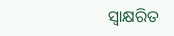ସ୍ୱାକ୍ଷରିତ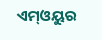ଏମ୍ଓୟୁର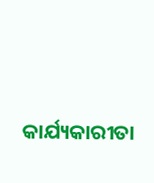କାର୍ଯ୍ୟକାରୀତା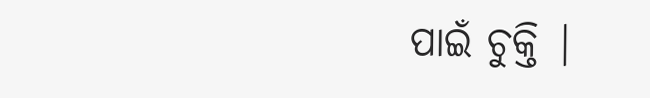ପାଇଁ ଚୁକ୍ତି |